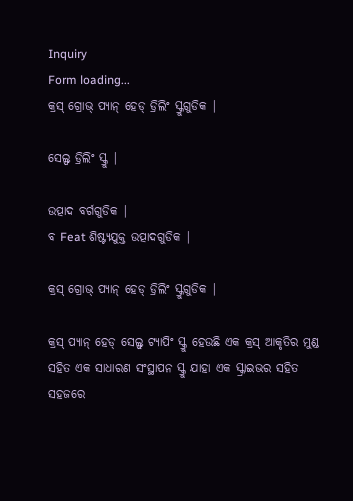Inquiry
Form loading...
କ୍ରସ୍ ଗ୍ରୋଭ୍ ପ୍ୟାନ୍ ହେଡ୍ ଡ୍ରିଲିଂ ସ୍କ୍ରୁଗୁଡିକ |

ସେଲ୍ଫ ଡ୍ରିଲିଂ ସ୍କ୍ରୁ |

ଉତ୍ପାଦ ବର୍ଗଗୁଡିକ |
ବ Feat ଶିଷ୍ଟ୍ୟଯୁକ୍ତ ଉତ୍ପାଦଗୁଡିକ |

କ୍ରସ୍ ଗ୍ରୋଭ୍ ପ୍ୟାନ୍ ହେଡ୍ ଡ୍ରିଲିଂ ସ୍କ୍ରୁଗୁଡିକ |

କ୍ରସ୍ ପ୍ୟାନ୍ ହେଡ୍ ସେଲ୍ଫ୍ ଟ୍ୟାପିଂ ସ୍କ୍ରୁ ହେଉଛି ଏକ କ୍ରସ୍ ଆକୃତିର ମୁଣ୍ଡ ସହିତ ଏକ ସାଧାରଣ ସଂସ୍ଥାପନ ସ୍କ୍ରୁ ଯାହା ଏକ ସ୍କ୍ରାଇଭର ସହିତ ସହଜରେ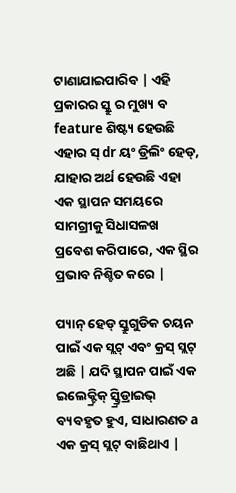ଟାଣାଯାଇପାରିବ | ଏହି ପ୍ରକାରର ସ୍କ୍ରୁ ର ମୁଖ୍ୟ ବ feature ଶିଷ୍ଟ୍ୟ ହେଉଛି ଏହାର ସ୍ dr ୟଂ ଡ୍ରିଲିଂ ହେଡ୍, ଯାହାର ଅର୍ଥ ହେଉଛି ଏହା ଏକ ସ୍ଥାପନ ସମୟରେ ସାମଗ୍ରୀକୁ ସିଧାସଳଖ ପ୍ରବେଶ କରିପାରେ, ଏକ ସ୍ଥିର ପ୍ରଭାବ ନିଶ୍ଚିତ କରେ |

ପ୍ୟାନ୍ ହେଡ୍ ସ୍କ୍ରୁଗୁଡିକ ଚୟନ ପାଇଁ ଏକ ସ୍ଲଟ୍ ଏବଂ କ୍ରସ୍ ସ୍ଲଟ୍ ଅଛି | ଯଦି ସ୍ଥାପନ ପାଇଁ ଏକ ଇଲେକ୍ଟ୍ରିକ୍ ସ୍କ୍ର୍ରିଡ୍ରାଇଭ୍ ବ୍ୟବହୃତ ହୁଏ, ସାଧାରଣତ a ଏକ କ୍ରସ୍ ସ୍ଲଟ୍ ବାଛିଥାଏ |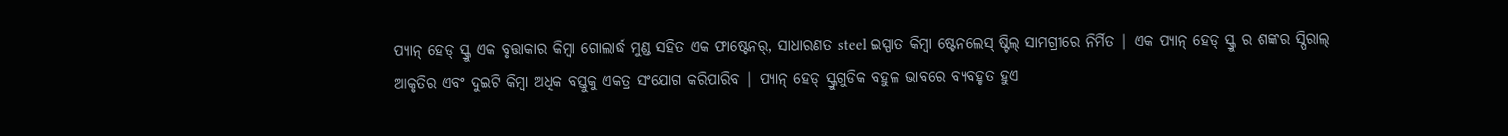ପ୍ୟାନ୍ ହେଡ୍ ସ୍କ୍ରୁ ଏକ ବୃତ୍ତାକାର କିମ୍ବା ଗୋଲାର୍ଦ୍ଧ ମୁଣ୍ଡ ସହିତ ଏକ ଫାଷ୍ଟେନର୍, ସାଧାରଣତ steel ଇସ୍ପାତ କିମ୍ବା ଷ୍ଟେନଲେସ୍ ଷ୍ଟିଲ୍ ସାମଗ୍ରୀରେ ନିର୍ମିତ | ଏକ ପ୍ୟାନ୍ ହେଡ୍ ସ୍କ୍ରୁ ର ଶଙ୍କର ସ୍ପିରାଲ୍ ଆକୃତିର ଏବଂ ଦୁଇଟି କିମ୍ବା ଅଧିକ ବସ୍ତୁକୁ ଏକତ୍ର ସଂଯୋଗ କରିପାରିବ | ପ୍ୟାନ୍ ହେଡ୍ ସ୍କ୍ରୁଗୁଡିକ ବହୁଳ ଭାବରେ ବ୍ୟବହୃତ ହୁଏ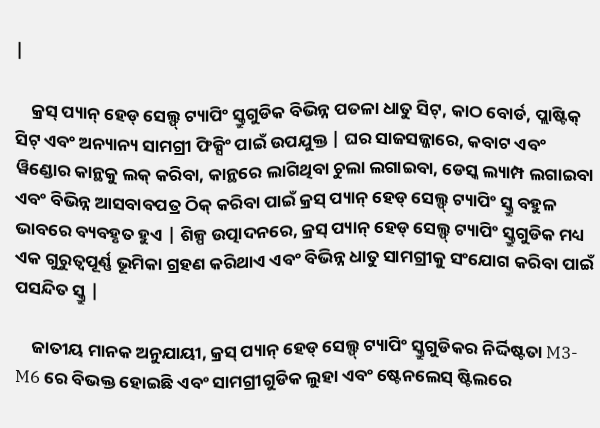|

    କ୍ରସ୍ ପ୍ୟାନ୍ ହେଡ୍ ସେଲ୍ଫ୍ ଟ୍ୟାପିଂ ସ୍କ୍ରୁଗୁଡିକ ବିଭିନ୍ନ ପତଳା ଧାତୁ ସିଟ୍, କାଠ ବୋର୍ଡ, ପ୍ଲାଷ୍ଟିକ୍ ସିଟ୍ ଏବଂ ଅନ୍ୟାନ୍ୟ ସାମଗ୍ରୀ ଫିକ୍ସିଂ ପାଇଁ ଉପଯୁକ୍ତ | ଘର ସାଜସଜ୍ଜାରେ, କବାଟ ଏବଂ ୱିଣ୍ଡୋର କାନ୍ଥକୁ ଲକ୍ କରିବା, କାନ୍ଥରେ ଲାଗିଥିବା ଚୁଲା ଲଗାଇବା, ଡେସ୍କ ଲ୍ୟାମ୍ପ ଲଗାଇବା ଏବଂ ବିଭିନ୍ନ ଆସବାବପତ୍ର ଠିକ୍ କରିବା ପାଇଁ କ୍ରସ୍ ପ୍ୟାନ୍ ହେଡ୍ ସେଲ୍ଫ୍ ଟ୍ୟାପିଂ ସ୍କ୍ରୁ ବହୁଳ ଭାବରେ ବ୍ୟବହୃତ ହୁଏ | ଶିଳ୍ପ ଉତ୍ପାଦନରେ, କ୍ରସ୍ ପ୍ୟାନ୍ ହେଡ୍ ସେଲ୍ଫ୍ ଟ୍ୟାପିଂ ସ୍କ୍ରୁଗୁଡିକ ମଧ୍ୟ ଏକ ଗୁରୁତ୍ୱପୂର୍ଣ୍ଣ ଭୂମିକା ଗ୍ରହଣ କରିଥାଏ ଏବଂ ବିଭିନ୍ନ ଧାତୁ ସାମଗ୍ରୀକୁ ସଂଯୋଗ କରିବା ପାଇଁ ପସନ୍ଦିତ ସ୍କ୍ରୁ |

    ଜାତୀୟ ମାନକ ଅନୁଯାୟୀ, କ୍ରସ୍ ପ୍ୟାନ୍ ହେଡ୍ ସେଲ୍ଫ୍ ଟ୍ୟାପିଂ ସ୍କ୍ରୁଗୁଡିକର ନିର୍ଦ୍ଦିଷ୍ଟତା M3-M6 ରେ ବିଭକ୍ତ ହୋଇଛି ଏବଂ ସାମଗ୍ରୀଗୁଡିକ ଲୁହା ଏବଂ ଷ୍ଟେନଲେସ୍ ଷ୍ଟିଲରେ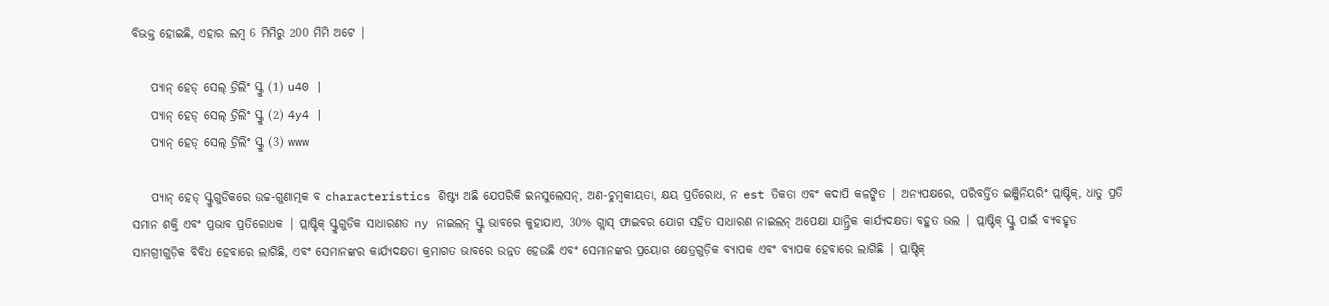ବିଭକ୍ତ ହୋଇଛି, ଏହାର ଲମ୍ବ 6 ମିମିରୁ 200 ମିମି ଅଟେ |

    ପ୍ୟାନ୍ ହେଡ୍ ସେଲ୍ ଡ୍ରିଲିଂ ସ୍କ୍ରୁ (1) u40 |
    ପ୍ୟାନ୍ ହେଡ୍ ସେଲ୍ ଡ୍ରିଲିଂ ସ୍କ୍ରୁ (2) 4y4 |
    ପ୍ୟାନ୍ ହେଡ୍ ସେଲ୍ ଡ୍ରିଲିଂ ସ୍କ୍ରୁ (3) www

    ପ୍ୟାନ୍ ହେଡ୍ ସ୍କ୍ରୁଗୁଡିକରେ ଉଚ୍ଚ-ଗୁଣାତ୍ମକ ବ characteristics ଶିଷ୍ଟ୍ୟ ଅଛି ଯେପରିକି ଇନସୁଲେସନ୍, ଅଣ-ଚୁମ୍ବକୀୟତା, କ୍ଷୟ ପ୍ରତିରୋଧ, ନ est ତିକତା ଏବଂ କଦାପି କଳଙ୍କିତ | ଅନ୍ୟପକ୍ଷରେ, ପରିବର୍ତ୍ତିତ ଇଞ୍ଜିନିୟରିଂ ପ୍ଲାଷ୍ଟିକ୍, ଧାତୁ ପ୍ରତି ସମାନ ଶକ୍ତି ଏବଂ ପ୍ରଭାବ ପ୍ରତିରୋଧକ | ପ୍ଲାଷ୍ଟିକ୍ ସ୍କ୍ରୁଗୁଡିକ ସାଧାରଣତ ny ନାଇଲନ୍ ସ୍କ୍ରୁ ଭାବରେ କୁହାଯାଏ, 30% ଗ୍ଲାସ୍ ଫାଇବର ଯୋଗ ସହିତ ସାଧାରଣ ନାଇଲନ୍ ଅପେକ୍ଷା ଯାନ୍ତ୍ରିକ କାର୍ଯ୍ୟଦକ୍ଷତା ବହୁତ ଭଲ | ପ୍ଲାଷ୍ଟିକ୍ ସ୍କ୍ରୁ ପାଇଁ ବ୍ୟବହୃତ ସାମଗ୍ରୀଗୁଡ଼ିକ ବିବିଧ ହେବାରେ ଲାଗିଛି, ଏବଂ ସେମାନଙ୍କର କାର୍ଯ୍ୟଦକ୍ଷତା କ୍ରମାଗତ ଭାବରେ ଉନ୍ନତ ହେଉଛି ଏବଂ ସେମାନଙ୍କର ପ୍ରୟୋଗ କ୍ଷେତ୍ରଗୁଡ଼ିକ ବ୍ୟାପକ ଏବଂ ବ୍ୟାପକ ହେବାରେ ଲାଗିଛି | ପ୍ଲାଷ୍ଟିକ୍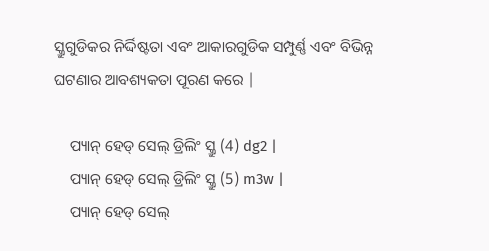ସ୍କ୍ରୁଗୁଡିକର ନିର୍ଦ୍ଦିଷ୍ଟତା ଏବଂ ଆକାରଗୁଡିକ ସମ୍ପୁର୍ଣ୍ଣ ଏବଂ ବିଭିନ୍ନ ଘଟଣାର ଆବଶ୍ୟକତା ପୂରଣ କରେ |

    ପ୍ୟାନ୍ ହେଡ୍ ସେଲ୍ ଡ୍ରିଲିଂ ସ୍କ୍ରୁ (4) dg2 |
    ପ୍ୟାନ୍ ହେଡ୍ ସେଲ୍ ଡ୍ରିଲିଂ ସ୍କ୍ରୁ (5) m3w |
    ପ୍ୟାନ୍ ହେଡ୍ ସେଲ୍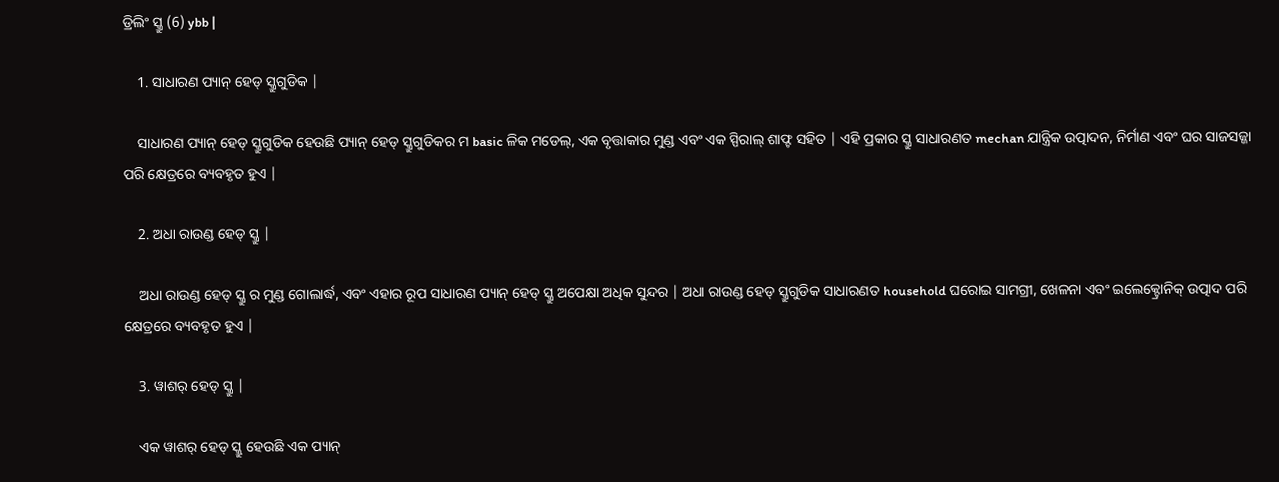ଡ୍ରିଲିଂ ସ୍କ୍ରୁ (6) ybb |

    1. ସାଧାରଣ ପ୍ୟାନ୍ ହେଡ୍ ସ୍କ୍ରୁଗୁଡିକ |

    ସାଧାରଣ ପ୍ୟାନ୍ ହେଡ୍ ସ୍କ୍ରୁଗୁଡିକ ହେଉଛି ପ୍ୟାନ୍ ହେଡ୍ ସ୍କ୍ରୁଗୁଡିକର ମ basic ଳିକ ମଡେଲ୍, ଏକ ବୃତ୍ତାକାର ମୁଣ୍ଡ ଏବଂ ଏକ ସ୍ପିରାଲ୍ ଶାଫ୍ଟ ସହିତ | ଏହି ପ୍ରକାର ସ୍କ୍ରୁ ସାଧାରଣତ mechan ଯାନ୍ତ୍ରିକ ଉତ୍ପାଦନ, ନିର୍ମାଣ ଏବଂ ଘର ସାଜସଜ୍ଜା ପରି କ୍ଷେତ୍ରରେ ବ୍ୟବହୃତ ହୁଏ |

    2. ଅଧା ରାଉଣ୍ଡ ହେଡ୍ ସ୍କ୍ରୁ |

    ଅଧା ରାଉଣ୍ଡ ହେଡ୍ ସ୍କ୍ରୁ ର ମୁଣ୍ଡ ଗୋଲାର୍ଦ୍ଧ, ଏବଂ ଏହାର ରୂପ ସାଧାରଣ ପ୍ୟାନ୍ ହେଡ୍ ସ୍କ୍ରୁ ଅପେକ୍ଷା ଅଧିକ ସୁନ୍ଦର | ଅଧା ରାଉଣ୍ଡ ହେଡ୍ ସ୍କ୍ରୁଗୁଡିକ ସାଧାରଣତ household ଘରୋଇ ସାମଗ୍ରୀ, ଖେଳନା ଏବଂ ଇଲେକ୍ଟ୍ରୋନିକ୍ ଉତ୍ପାଦ ପରି କ୍ଷେତ୍ରରେ ବ୍ୟବହୃତ ହୁଏ |

    3. ୱାଶର୍ ହେଡ୍ ସ୍କ୍ରୁ |

    ଏକ ୱାଶର୍ ହେଡ୍ ସ୍କ୍ରୁ ହେଉଛି ଏକ ପ୍ୟାନ୍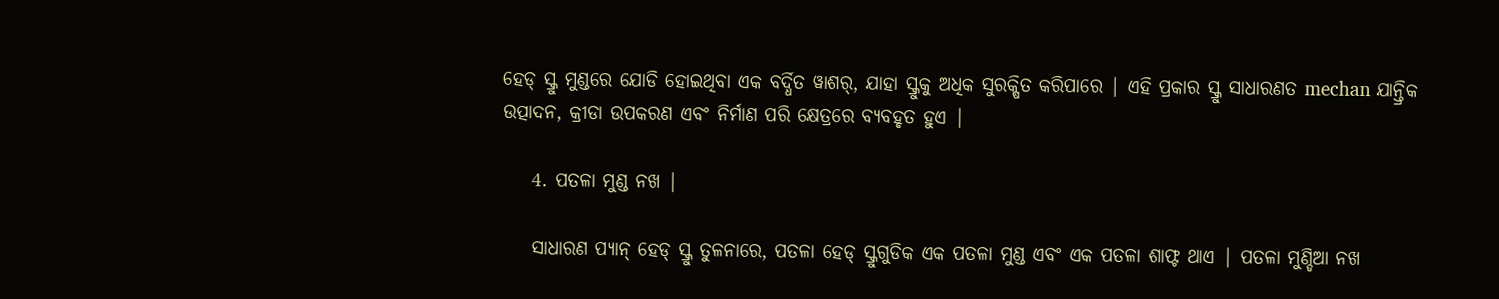ହେଡ୍ ସ୍କ୍ରୁ ମୁଣ୍ଡରେ ଯୋଡି ହୋଇଥିବା ଏକ ବର୍ଦ୍ଧିତ ୱାଶର୍, ଯାହା ସ୍କ୍ରୁକୁ ଅଧିକ ସୁରକ୍ଷିତ କରିପାରେ | ଏହି ପ୍ରକାର ସ୍କ୍ରୁ ସାଧାରଣତ mechan ଯାନ୍ତ୍ରିକ ଉତ୍ପାଦନ, କ୍ରୀଡା ଉପକରଣ ଏବଂ ନିର୍ମାଣ ପରି କ୍ଷେତ୍ରରେ ବ୍ୟବହୃତ ହୁଏ |

    4. ପତଳା ମୁଣ୍ଡ ନଖ |

    ସାଧାରଣ ପ୍ୟାନ୍ ହେଡ୍ ସ୍କ୍ରୁ ତୁଳନାରେ, ପତଳା ହେଡ୍ ସ୍କ୍ରୁଗୁଡିକ ଏକ ପତଳା ମୁଣ୍ଡ ଏବଂ ଏକ ପତଳା ଶାଫ୍ଟ ଥାଏ | ପତଳା ମୁଣ୍ଡିଆ ନଖ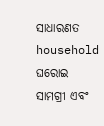ସାଧାରଣତ household ଘରୋଇ ସାମଗ୍ରୀ ଏବଂ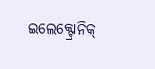ଇଲେକ୍ଟ୍ରୋନିକ୍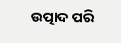ଉତ୍ପାଦ ପରି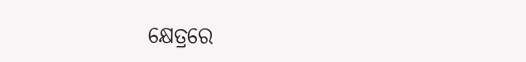କ୍ଷେତ୍ରରେ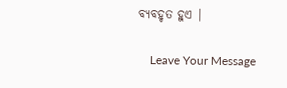ବ୍ୟବହୃତ ହୁଏ |

    Leave Your Message